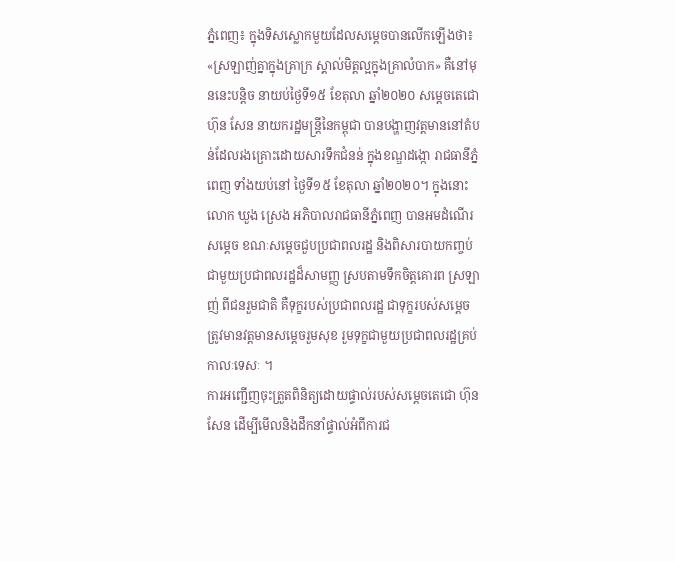ភ្នំពេញ៖ ក្នុងទិសស្លោកមួយដែលសម្តេចបានលើកឡើងថា៖ «ស្រឡាញ់គ្នាក្នុងគ្រាក្រ ស្គាល់មិត្តល្អក្នុងគ្រាលំបាក» គឺនៅមុននេះបន្តិច នាយប់ថ្ងៃទី១៥ ខែតុលា ឆ្នាំ២០២០ សម្តេចតេជោ ហ៊ុន សែន នាយករដ្ឋមន្រ្តីនៃកម្ពុជា បានបង្ហាញវត្តមាននៅតំបន់ដែលរងគ្រោះដោយសារទឹកជំនន់ ក្នុងខណ្ឌដង្កោ រាជធានីភ្នំពេញ ទាំងយប់នៅ ថ្ងៃទី១៥ ខែតុលា ឆ្នាំ២០២០។ ក្នុងនោះលោក ឃួង ស្រេង អភិបាលរាជធានីភ្នំពេញ បានអមដំណើរសម្តេច ខណៈសម្តេចជួបប្រជាពលរដ្ឋ និងពិសារបាយកញ្ចប់ជាមួយប្រជាពលរដ្ឋដ៏សាមញ្ញ ស្របតាមទឹកចិត្តគោរព ស្រឡាញ់ ពីជនរួមជាតិ គឺទុក្ខរបស់ប្រជាពលរដ្ឋ ជាទុក្ខរបស់សម្តេច ត្រូវមានវត្តមានសម្តេចរួមសុខ រួមទុក្ខជាមួយប្រជាពលរដ្ឋគ្រប់កាលៈទេសៈ ។
ការអញ្ជើញចុះត្រួតពិនិត្យដោយផ្ទាល់របស់សម្តេចតេជោ ហ៊ុន សែន ដើម្បីមើលនិងដឹកនាំផ្ទាល់អំពីការជ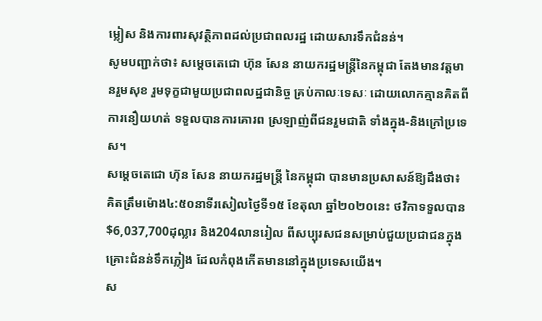ម្លៀស និងការពារសុវត្ថិភាពដល់ប្រជាពលរដ្ឋ ដោយសារទឹកជំនន់។
សូមបញ្ជាក់ថា៖ សម្តេចតេជោ ហ៊ុន សែន នាយករដ្ឋមន្រ្តីនៃកម្ពុជា តែងមានវត្តមានរួមសុខ រួមទុក្ខជាមួយប្រជាពលដ្ឋជានិច្ច គ្រប់កាលៈទេសៈ ដោយលោកគ្មានគិតពីការនឿយហត់ ទទួលបានការគោរព ស្រឡាញ់ពីជនរួមជាតិ ទាំងក្នុង-និងក្រៅប្រទេស។
សម្តេចតេជោ ហ៊ុន សែន នាយករដ្ឋមន្ត្រី នៃកម្ពុជា បានមានប្រសាសន៍ឱ្យដឹងថា៖ គិតត្រឹមម៉ោង៤:៥០នាទីរសៀលថ្ងៃទី១៥ ខែតុលា ឆ្នាំ២០២០នេះ ថវិកាទទួលបាន $6,037,700ដុល្លារ និង204លានរៀល ពីសប្បុរសជនសម្រាប់ជួយប្រជាជនក្នុងគ្រោះជំនន់ទឹកភ្លៀង ដែលកំពុងកើតមាននៅក្នុងប្រទេសយើង។
ស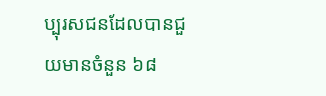ប្បុរសជនដែលបានជួយមានចំនួន ៦៨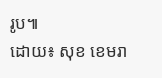រូប៕
ដោយ៖ សុខ ខេមរា